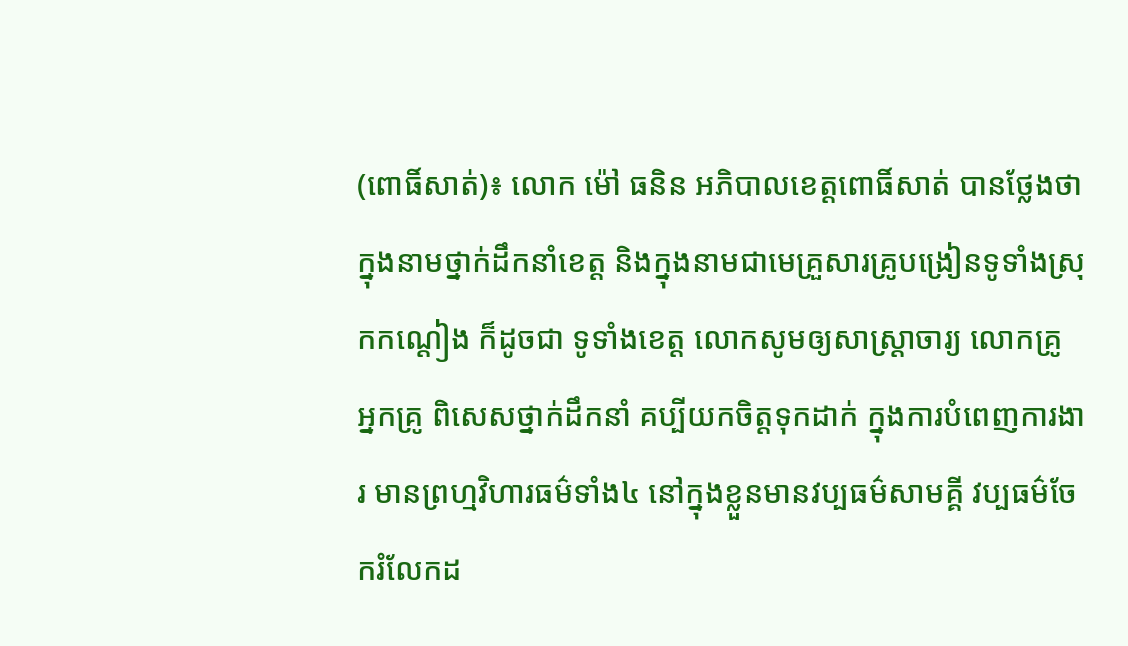(ពោធិ៍សាត់)៖ លោក ម៉ៅ ធនិន អភិបាលខេត្តពោធិ៍សាត់ បានថ្លែងថា ក្នុងនាមថ្នាក់ដឹកនាំខេត្ត និងក្នុងនាមជាមេគ្រួសារគ្រូបង្រៀនទូទាំងស្រុកកណ្តៀង ក៏ដូចជា ទូទាំងខេត្ត លោកសូមឲ្យសាស្ត្រាចារ្យ លោកគ្រូ អ្នកគ្រូ ពិសេសថ្នាក់ដឹកនាំ គប្បីយកចិត្តទុកដាក់ ក្នុងការបំពេញការងារ មានព្រហ្មវិហារធម៌ទាំង៤ នៅក្នុងខ្លួនមានវប្បធម៌សាមគ្គី វប្បធម៌ចែករំលែកដ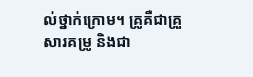ល់ថ្នាក់ក្រោម។ គ្រូគឺជាគ្រួសារគម្រូ និងជា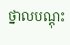ថ្នាលបណ្តុះ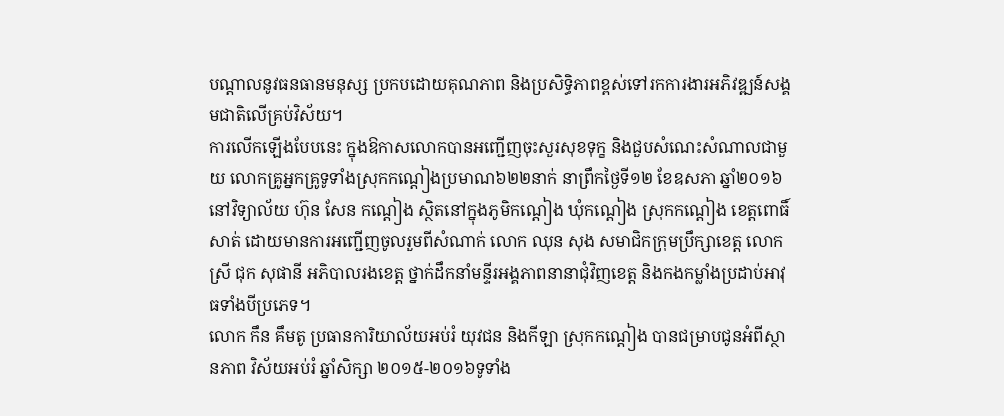បណ្តាលនូវធនធានមនុស្ស ប្រកបដោយគុណភាព និងប្រសិទ្ធិភាពខ្ពស់ទៅរកការងារអភិវឌ្ឍន៍សង្គមជាតិលើគ្រប់វិស័យ។
ការលើកឡើងបែបនេះ ក្នុងឱកាសលោកបានអញ្ជើញចុះសួរសុខទុក្ខ និងជួបសំណេះសំណាលជាមួយ លោកគ្រូអ្នកគ្រូទូទាំងស្រុកកណ្តៀងប្រមាណ៦២២នាក់ នាព្រឹកថ្ងៃទី១២ ខែឧសភា ឆ្នាំ២០១៦ នៅវិទ្យាល័យ ហ៊ុន សែន កណ្តៀង ស្ថិតនៅក្នុងភូមិកណ្តៀង ឃុំកណ្តៀង ស្រុកកណ្តៀង ខេត្តពោធិ៍សាត់ ដោយមានការអញ្ជើញចូលរួមពីសំណាក់ លោក ឈុន សុង សមាជិកក្រុមប្រឹក្សាខេត្ត លោកស្រី ជុក សុផានី អភិបាលរងខេត្ត ថ្នាក់ដឹកនាំមន្ទីរអង្គភាពនានាជុំវិញខេត្ត និងកងកម្លាំងប្រដាប់អាវុធទាំងបីប្រភេទ។
លោក កឹន គឹមតូ ប្រធានការិយាល័យអប់រំ យុវជន និងកីឡា ស្រុកកណ្តៀង បានជម្រាបជូនអំពីស្ថានភាព វិស័យអប់រំ ឆ្នាំសិក្សា ២០១៥-២០១៦ទូទាំង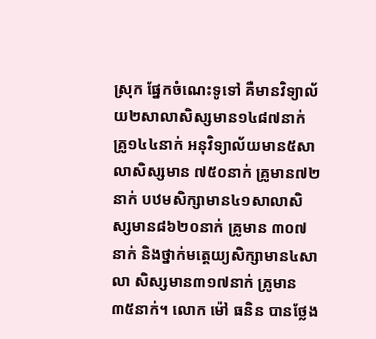ស្រុក ផ្នែកចំណេះទូទៅ គឺមានវិទ្យាល័យ២សាលាសិស្សមាន១៤៨៧នាក់ គ្រូ១៤៤នាក់ អនុវិទ្យាល័យមាន៥សាលាសិស្សមាន ៧៥០នាក់ គ្រូមាន៧២នាក់ បឋមសិក្សាមាន៤១សាលាសិស្សមាន៨៦២០នាក់ គ្រូមាន ៣០៧នាក់ និងថ្នាក់មត្តេយ្យសិក្សាមាន៤សាលា សិស្សមាន៣១៧នាក់ គ្រូមាន ៣៥នាក់។ លោក ម៉ៅ ធនិន បានថ្លែង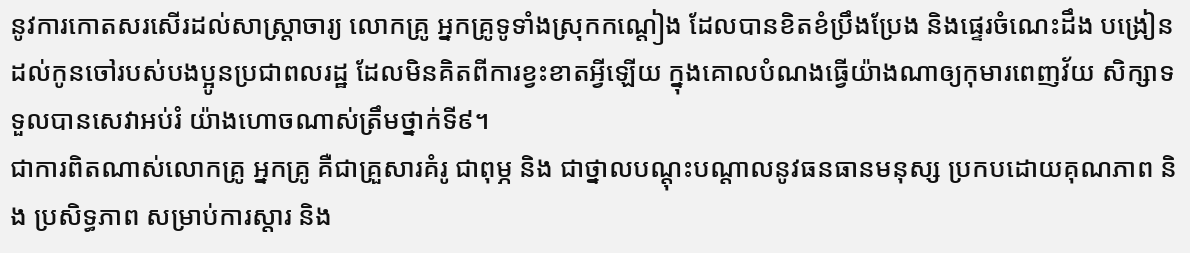នូវការកោតសរសើរដល់សាស្ត្រាចារ្យ លោកគ្រូ អ្នកគ្រូទូទាំងស្រុកកណ្តៀង ដែលបានខិតខំប្រឹងប្រែង និងផ្ទេរចំណេះដឹង បង្រៀនដល់កូនចៅរបស់បងប្អូនប្រជាពលរដ្ឋ ដែលមិនគិតពីការខ្វះខាតអ្វីឡើយ ក្នុងគោលបំណងធ្វើយ៉ាងណាឲ្យកុមារពេញវ័យ សិក្សាទទួលបានសេវាអប់រំ យ៉ាងហោចណាស់ត្រឹមថ្នាក់ទី៩។
ជាការពិតណាស់លោកគ្រូ អ្នកគ្រូ គឺជាគ្រួសារគំរូ ជាពុម្ភ និង ជាថ្នាលបណ្តុះបណ្តាលនូវធនធានមនុស្ស ប្រកបដោយគុណភាព និង ប្រសិទ្ធភាព សម្រាប់ការស្តារ និង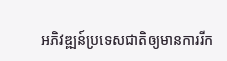អភិវឌ្ឍន៍ប្រទេសជាតិឲ្យមានការរីក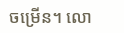ចម្រើន។ លោ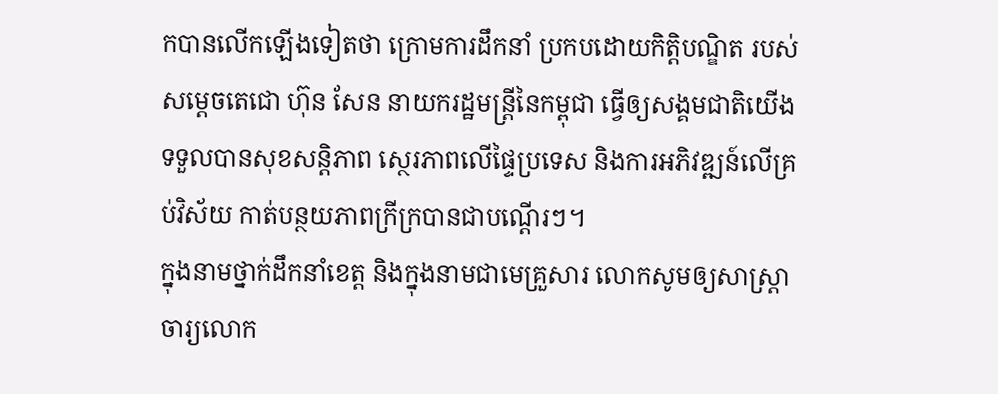កបានលើកឡើងទៀតថា ក្រោមការដឹកនាំ ប្រកបដោយកិត្តិបណ្ឌិត របស់សម្តេចតេជោ ហ៊ុន សែន នាយករដ្ឋមន្ត្រីនៃកម្ពុជា ធ្វើឲ្យសង្គមជាតិយើងទទួលបានសុខសន្តិភាព ស្ថេរភាពលើផ្ទៃប្រទេស និងការអភិវឌ្ឍន៍លើគ្រប់វិស័យ កាត់បន្ថយភាពក្រីក្របានជាបណ្តើរៗ។
ក្នុងនាមថ្នាក់ដឹកនាំខេត្ត និងក្នុងនាមជាមេគ្រួសារ លោកសូមឲ្យសាស្ត្រាចារ្យលោក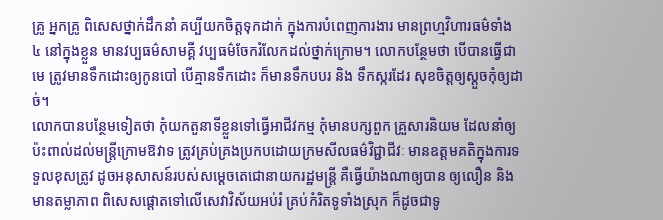គ្រូ អ្នកគ្រូ ពិសេសថ្នាក់ដឹកនាំ គប្បីយកចិត្តទុកដាក់ ក្នុងការបំពេញការងារ មានព្រហ្មវិហារធម៌ទាំង ៤ នៅក្នុងខ្លួន មានវប្បធម៌សាមគ្គី វប្បធម៌ចែករំលែកដល់ថ្នាក់ក្រោម។ លោកបន្ថែមថា បើបានធ្វើជាមេ ត្រូវមានទឹកដោះឲ្យកូនបៅ បើគ្មានទឹកដោះ ក៏មានទឹកបបរ និង ទឹកស្ករដែរ សុខចិត្តឲ្យស្តួចកុំឲ្យដាច់។
លោកបានបន្ថែមទៀតថា កុំយកតួនាទីខ្លួនទៅធ្វើអាជីវកម្ម កុំមានបក្សពួក គ្រួសារនិយម ដែលនាំឲ្យប៉ះពាល់ដល់មន្ត្រីក្រោមឱវាទ ត្រូវគ្រប់គ្រងប្រកបដោយក្រមសីលធម៌វិជ្ជាជីវៈ មានឧត្តមគតិក្នុងការទទួលខុសត្រូវ ដូចអនុសាសន៍របស់សម្តេចតេជោនាយករដ្ឋមន្ត្រី គឺធ្វើយ៉ាងណាឲ្យបាន ឲ្យលឿន និងមានតម្លាភាព ពិសេសផ្តោតទៅលើសេវាវិស័យអប់រំ គ្រប់កំរិតទូទាំងស្រុក ក៏ដូចជាទូ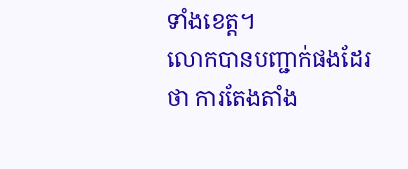ទាំងខេត្ត។
លោកបានបញ្ជាក់ផងដែរថា ការតែងតាំង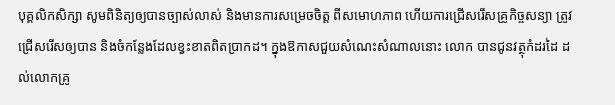បុគ្គលិកសិក្សា សូមពិនិត្យឲ្យបានច្បាស់លាស់ និងមានការសម្រេចចិត្ត ពីសមោហភាព ហើយការជ្រើសរើសគ្រូកិច្ចសន្យា ត្រូវជ្រើសរើសឲ្យបាន និងចំកន្លែងដែលខ្វះខាតពិតប្រាកដ។ ក្នុងឱកាសជួយសំណេះសំណាលនោះ លោក បានជូនវត្ថុកំដរដៃ ដល់លោកគ្រូ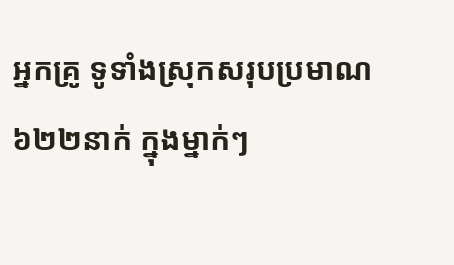អ្នកគ្រូ ទូទាំងស្រុកសរុបប្រមាណ ៦២២នាក់ ក្នុងម្នាក់ៗ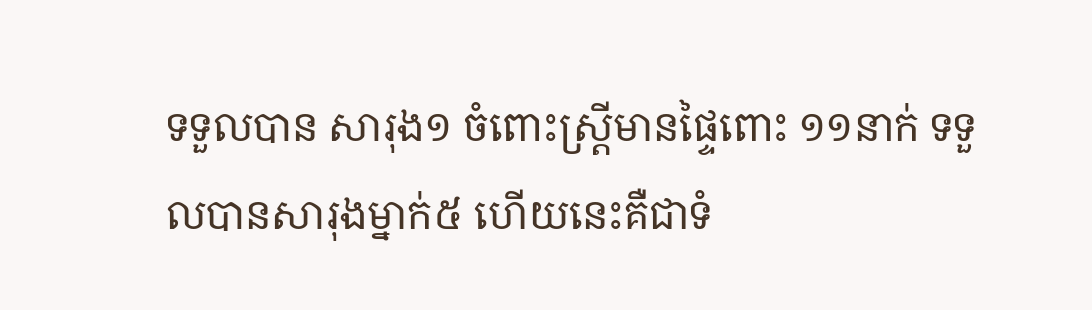ទទួលបាន សារុង១ ចំពោះស្ត្រីមានផ្ទៃពោះ ១១នាក់ ទទួលបានសារុងម្នាក់៥ ហើយនេះគឺជាទំ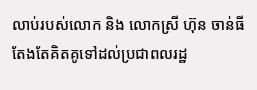លាប់របស់លោក និង លោកស្រី ហ៊ុន ចាន់ធី តែងតែគិតគូទៅដល់ប្រជាពលរដ្ឋ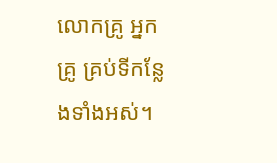លោកគ្រូ អ្នកគ្រូ គ្រប់ទីកន្លែងទាំងអស់។